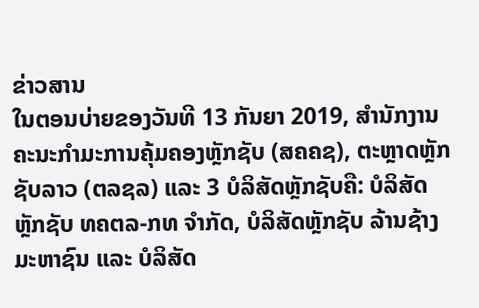ຂ່າວສານ
ໃນຕອນບ່າຍຂອງວັນທີ 13 ກັນຍາ 2019, ສໍານັກງານຄະນະກໍາມະການຄຸ້ມຄອງຫຼັກຊັບ (ສຄຄຊ), ຕະຫຼາດຫຼັກຊັບລາວ (ຕລຊລ) ແລະ 3 ບໍລິສັດຫຼັກຊັບຄື: ບໍລິສັດຫຼັກຊັບ ທຄຕລ-ກທ ຈໍາກັດ, ບໍລິສັດຫຼັກຊັບ ລ້ານຊ້າງ ມະຫາຊົນ ແລະ ບໍລິສັດ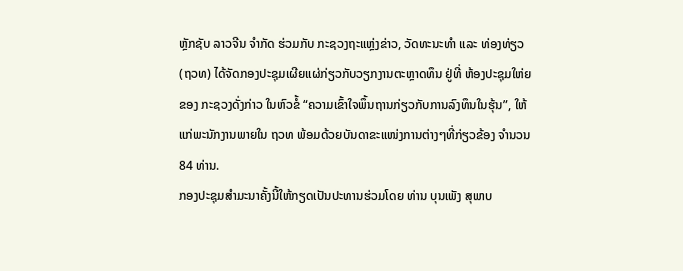ຫຼັກຊັບ ລາວຈີນ ຈໍາກັດ ຮ່ວມກັບ ກະຊວງຖະແຫຼ່ງຂ່າວ, ວັດທະນະທຳ ແລະ ທ່ອງທ່ຽວ (ຖວທ) ໄດ້ຈັດກອງປະຊຸມເຜີຍແຜ່ກ່ຽວກັບວຽກງານຕະຫຼາດທຶນ ຢູ່ທີ່ ຫ້ອງປະຊຸມໃຫ່ຍ ຂອງ ກະຊວງດັ່ງກ່າວ ໃນຫົວຂໍ້ “ຄວາມເຂົ້າໃຈພຶ້ນຖານກ່ຽວກັບການລົງທຶນໃນຮຸ້ນ”, ໃຫ້ແກ່ພະນັກງານພາຍໃນ ຖວທ ພ້ອມດ້ວຍບັນດາຂະແໜ່ງການຕ່າງໆທີ່ກ່ຽວຂ້ອງ ຈຳນວນ 84 ທ່ານ.
ກອງປະຊຸມສຳມະນາຄັ້ງນີ້ໃຫ້ກຽດເປັນປະທານຮ່ວມໂດຍ ທ່ານ ບຸນເພັງ ສຸພາບ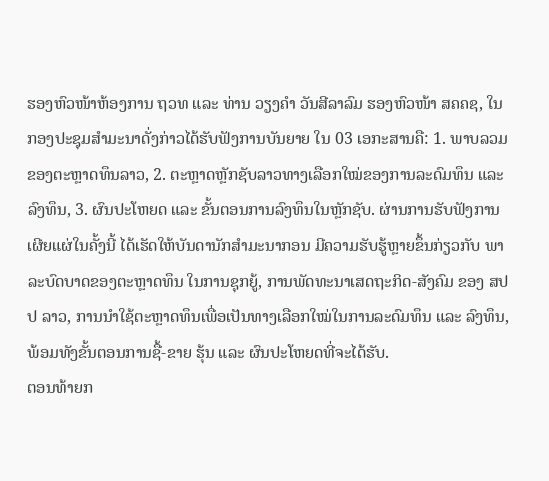ຮອງຫົວໜ້າຫ້ອງການ ຖວທ ແລະ ທ່ານ ວຽງຄຳ ວັນສີລາລົມ ຮອງຫົວໜ້າ ສຄຄຊ, ໃນກອງປະຊຸມສໍາມະນາດັ່ງກ່າວໄດ້ຮັບຟັງການບັນຍາຍ ໃນ 03 ເອກະສານຄື: 1. ພາບລວມຂອງຕະຫຼາດທຶນລາວ, 2. ຕະຫຼາດຫຼັກຊັບລາວທາງເລືອກໃໝ່ຂອງການລະດົມທຶນ ແລະ ລົງທຶນ, 3. ຜົນປະໂຫຍດ ແລະ ຂັ້ນຕອນການລົງທຶນໃນຫຼັກຊັບ. ຜ່ານການຮັບຟັງການເຜີຍແຜ່ໃນຄັ້ງນີ້ ໄດ້ເຮັດໃຫ້ບັນດານັກສໍາມະນາກອນ ມີຄວາມຮັບຮູ້ຫຼາຍຂຶ້ນກ່ຽວກັບ ພາລະບົດບາດຂອງຕະຫຼາດທຶນ ໃນການຊຸກຍູ້, ການພັດທະນາເສດຖະກິດ-ສັງຄົມ ຂອງ ສປປ ລາວ, ການນຳໃຊ້ຕະຫຼາດທຶນເພື່ອເປັນທາງເລືອກໃໝ່ໃນການລະດົມທຶນ ແລະ ລົງທຶນ, ພ້ອມທັງຂັ້ນຕອນການຊື້-ຂາຍ ຮຸ້ນ ແລະ ຜົນປະໂຫຍດທີ່ຈະໄດ້ຮັບ.
ຕອນທ້າຍກ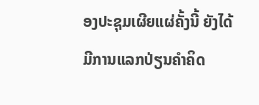ອງປະຊຸມເຜີຍແຜ່ຄັ້ງນີ້ ຍັງໄດ້ມີການແລກປ່ຽນຄໍາຄິດ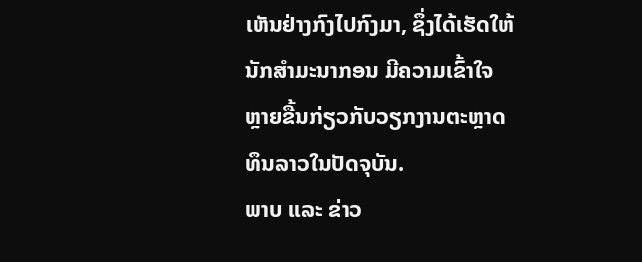ເຫັນຢ່າງກົງໄປກົງມາ, ຊຶ່ງໄດ້ເຮັດໃຫ້ນັກສໍາມະນາກອນ ມີຄວາມເຂົ້າໃຈຫຼາຍຂື້ນກ່ຽວກັບວຽກງານຕະຫຼາດທຶນລາວໃນປັດຈຸບັນ.
ພາບ ແລະ ຂ່າວ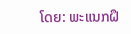ໂດຍ: ພະແນກຝຶ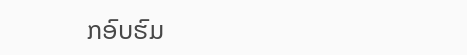ກອົບຮົມ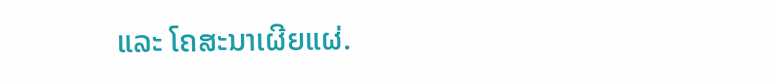ແລະ ໂຄສະນາເຜີຍແຜ່.